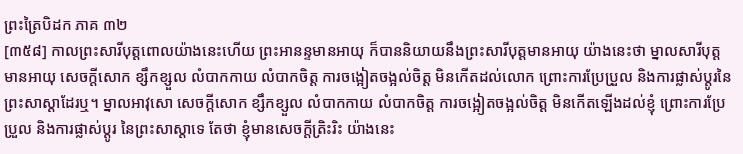ព្រះត្រៃបិដក ភាគ ៣២
[៣៥៨] កាលព្រះសារីបុត្តពោលយ៉ាងនេះហើយ ព្រះអានន្ទមានអាយុ ក៏បាននិយាយនឹងព្រះសារីបុត្តមានអាយុ យ៉ាងនេះថា ម្នាលសារីបុត្តមានអាយុ សេចក្តីសោក ខ្សឹកខ្សួល លំបាកកាយ លំបាកចិត្ត ការចង្អៀតចង្អល់ចិត្ត មិនកើតដល់លោក ព្រោះការប្រែប្រួល និងការផ្លាស់ប្តូរនៃព្រះសាស្តាដែរឬ។ ម្នាលអាវុសោ សេចក្តីសោក ខ្សឹកខ្សួល លំបាកកាយ លំបាកចិត្ត ការចង្អៀតចង្អល់ចិត្ត មិនកើតឡើងដល់ខ្ញុំ ព្រោះការប្រែប្រួល និងការផ្លាស់ប្តូរ នៃព្រះសាស្តាទេ តែថា ខ្ញុំមានសេចក្តីត្រិះរិះ យ៉ាងនេះ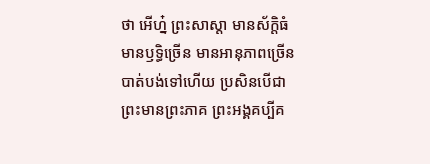ថា អើហ្ន៎ ព្រះសាស្តា មានស័ក្តិធំ មានឫទ្ធិច្រើន មានអានុភាពច្រើន បាត់បង់ទៅហើយ ប្រសិនបើជាព្រះមានព្រះភាគ ព្រះអង្គគប្បីគ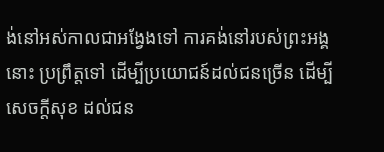ង់នៅអស់កាលជាអង្វែងទៅ ការគង់នៅរបស់ព្រះអង្គនោះ ប្រព្រឹត្តទៅ ដើម្បីប្រយោជន៍ដល់ជនច្រើន ដើម្បីសេចក្តីសុខ ដល់ជន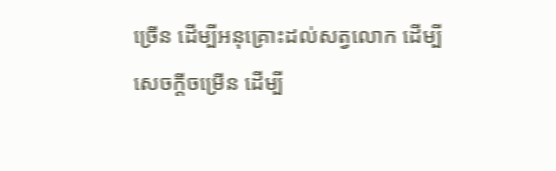ច្រើន ដើម្បីអនុគ្រោះដល់សត្វលោក ដើម្បីសេចក្តីចម្រើន ដើម្បី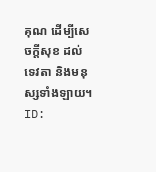គុណ ដើម្បីសេចក្តីសុខ ដល់ទេវតា និងមនុស្សទាំងឡាយ។
ID: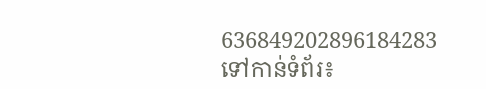636849202896184283
ទៅកាន់ទំព័រ៖